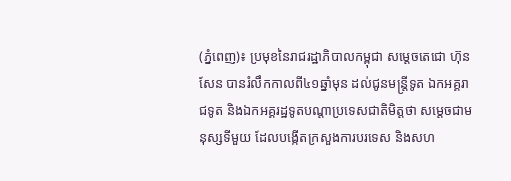(ភ្នំពេញ)៖ ប្រមុខនៃរាជរដ្ឋាភិបាលកម្ពុជា សម្តេចតេជោ ហ៊ុន សែន បានរំលឹកកាលពី៤១ឆ្នាំមុន ដល់ជូនមន្ត្រីទូត ឯកអគ្គរាជទូត និងឯកអគ្គរដ្ឋទូតបណ្តាប្រទេសជាតិមិត្តថា សម្តេចជាមនុស្សទីមួយ ដែលបង្កើតក្រសួងការបរទេស និងសហ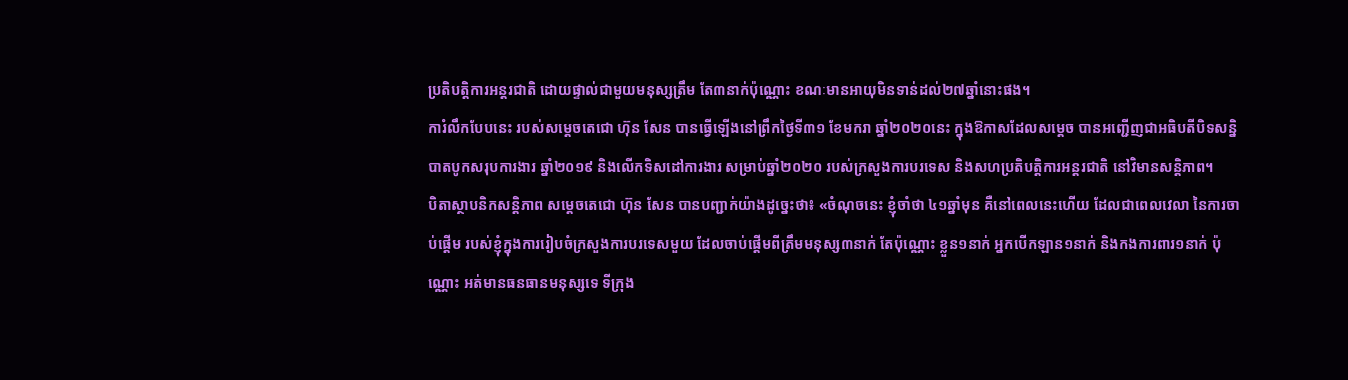ប្រតិបត្តិការអន្តរជាតិ ដោយផ្ទាល់ជាមួយមនុស្សត្រឹម តែ៣នាក់ប៉ុណ្ណោះ ខណៈមានអាយុមិនទាន់ដល់២៧ឆ្នាំនោះផង។
ការំលឹកបែបនេះ របស់សម្តេចតេជោ ហ៊ុន សែន បានធ្វើឡើងនៅព្រឹកថ្ងៃទី៣១ ខែមករា ឆ្នាំ២០២០នេះ ក្នុងឱកាសដែលសម្តេច បានអញ្ជើញជាអធិបតីបិទសន្និបាតបូកសរុបការងារ ឆ្នាំ២០១៩ និងលើកទិសដៅការងារ សម្រាប់ឆ្នាំ២០២០ របស់ក្រសួងការបរទេស និងសហប្រតិបត្តិការអន្តរជាតិ នៅវិមានសន្តិភាព។
បិតាស្ថាបនិកសន្តិភាព សម្តេចតេជោ ហ៊ុន សែន បានបញ្ជាក់យ៉ាងដូច្នេះថា៖ «ចំណុចនេះ ខ្ញុំចាំថា ៤១ឆ្នាំមុន គឺនៅពេលនេះហើយ ដែលជាពេលវេលា នៃការចាប់ផ្តើម របស់ខ្ញុំក្នុងការរៀបចំក្រសួងការបរទេសមួយ ដែលចាប់ផ្តើមពីត្រឹមមនុស្ស៣នាក់ តែប៉ុណ្ណោះ ខ្លួន១នាក់ អ្នកបើកឡាន១នាក់ និងកងការពារ១នាក់ ប៉ុណ្ណោះ អត់មានធនធានមនុស្សទេ ទីក្រុង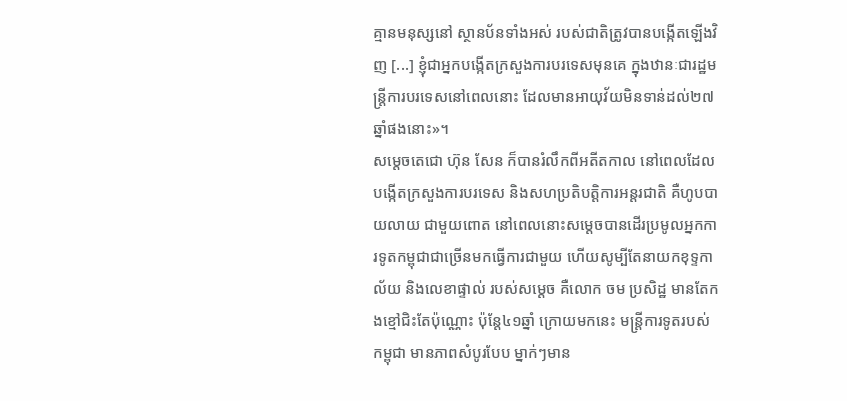គ្មានមនុស្សនៅ ស្ថានប័នទាំងអស់ របស់ជាតិត្រូវបានបង្កើតឡើងវិញ [...] ខ្ញុំជាអ្នកបង្កើតក្រសួងការបរទេសមុនគេ ក្នុងឋានៈជារដ្ឋមន្ត្រីការបរទេសនៅពេលនោះ ដែលមានអាយុវ័យមិនទាន់ដល់២៧ឆ្នាំផងនោះ»។
សម្តេចតេជោ ហ៊ុន សែន ក៏បានរំលឹកពីអតីតកាល នៅពេលដែលបង្កើតក្រសួងការបរទេស និងសហប្រតិបត្តិការអន្តរជាតិ គឺហូបបាយលាយ ជាមួយពោត នៅពេលនោះសម្តេចបានដើរប្រមូលអ្នកការទូតកម្ពុជាជាច្រើនមកធ្វើការជាមួយ ហើយសូម្បីតែនាយកខុទ្ទកាល័យ និងលេខាផ្ទាល់ របស់សម្តេច គឺលោក ចម ប្រសិដ្ឋ មានតែកងខ្មៅជិះតែប៉ុណ្ណោះ ប៉ុន្តែ៤១ឆ្នាំ ក្រោយមកនេះ មន្ត្រីការទូតរបស់កម្ពុជា មានភាពសំបូរបែប ម្នាក់ៗមាន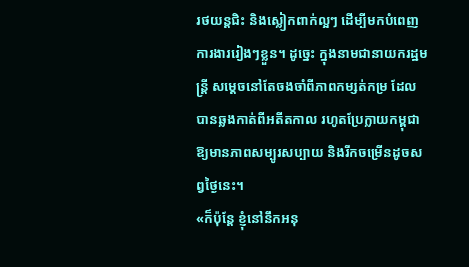រថយន្តជិះ និងស្លៀកពាក់ល្អៗ ដើម្បីមកបំពេញការងាររៀងៗខ្លួន។ ដូច្នេះ ក្នុងនាមជានាយករដ្ឋមន្ត្រី សម្តេចនៅតែចងចាំពីភាពកម្សត់កម្រ ដែលបានឆ្លងកាត់ពីអតីតកាល រហូតប្រែក្លាយកម្ពុជាឱ្យមានភាពសម្បូរសប្បាយ និងរីកចម្រើនដូចសព្វថ្ងៃនេះ។
«ក៏ប៉ុន្តែ ខ្ញុំនៅនឹកអនុ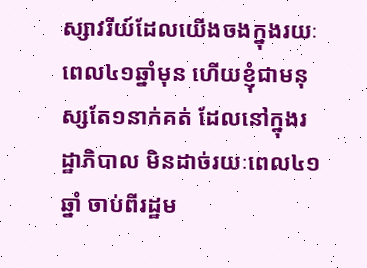ស្សាវរីយ៍ដែលយើងចងក្នុងរយៈពេល៤១ឆ្នាំមុន ហើយខ្ញុំជាមនុស្សតែ១នាក់គត់ ដែលនៅក្នុងរដ្ឋាភិបាល មិនដាច់រយៈពេល៤១ឆ្នាំ ចាប់ពីរដ្ឋម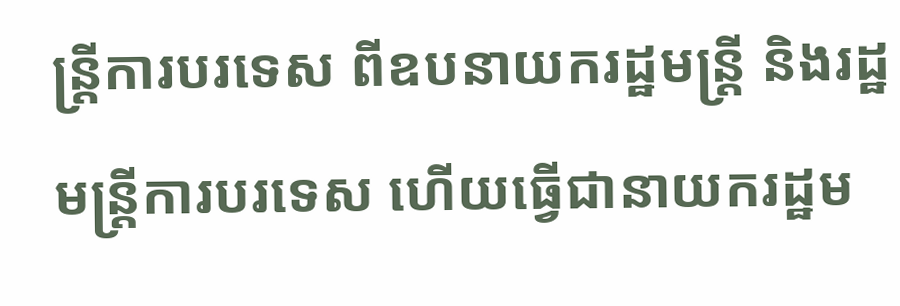ន្ត្រីការបរទេស ពីឧបនាយករដ្ឋមន្ត្រី និងរដ្ឋមន្ត្រីការបរទេស ហើយធ្វើជានាយករដ្ឋម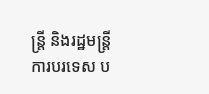ន្ត្រី និងរដ្ឋមន្ត្រីការបរទេស ប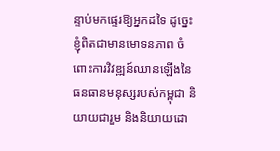ន្ទាប់មកផ្ទេរឱ្យអ្នកដទៃ ដូច្នេះ ខ្ញុំពិតជាមានមោទនភាព ចំពោះការវិវឌ្ឍន៍ឈានឡើងនៃធនធានមនុស្សរបស់កម្ពុជា និយាយជារួម និងនិយាយដោ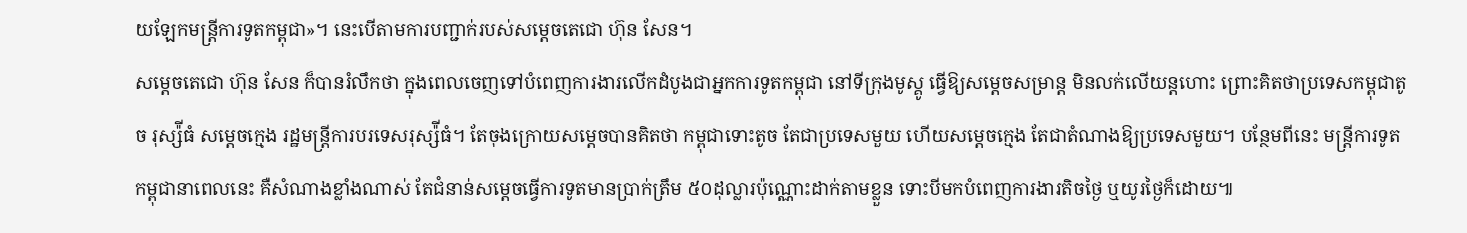យឡែកមន្ត្រីការទូតកម្ពុជា»។ នេះបើតាមការបញ្ជាក់របស់សម្តេចតេជោ ហ៊ុន សែន។
សម្តេចតេជោ ហ៊ុន សែន ក៏បានរំលឹកថា ក្នុងពេលចេញទៅបំពេញការងារលើកដំបូងជាអ្នកការទូតកម្ពុជា នៅទីក្រុងមូស្គូ ធ្វើឱ្យសម្តេចសម្រាន្ត មិនលក់លើយន្តហោះ ព្រោះគិតថាប្រទេសកម្ពុជាតូច រុស្ស៉ីធំ សម្តេចក្មេង រដ្ឋមន្ត្រីការបរទេសរុស្ស៉ីធំ។ តែចុងក្រោយសម្តេចបានគិតថា កម្ពុជាទោះតូច តែជាប្រទេសមួយ ហើយសម្តេចក្មេង តែជាតំណាងឱ្យប្រទេសមួយ។ បន្ថែមពីនេះ មន្ត្រីការទូតកម្ពុជានាពេលនេះ គឺសំណាងខ្លាំងណាស់ តែជំនាន់សម្តេចធ្វើការទូតមានប្រាក់ត្រឹម ៥០ដុល្លារប៉ុណ្ណោះដាក់តាមខ្លួន ទោះបីមកបំពេញការងារតិចថ្ងៃ ឬយូរថ្ងៃក៏ដោយ៕